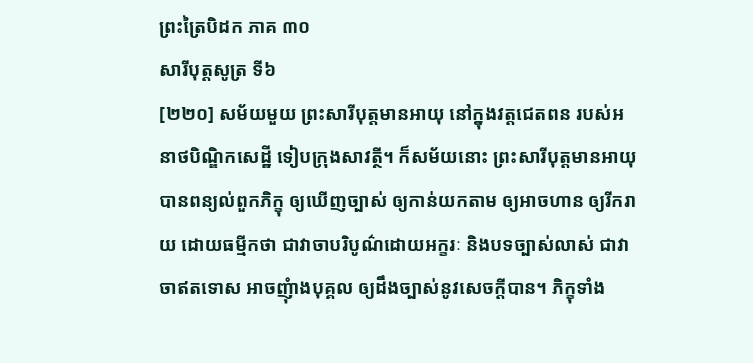ព្រះត្រៃបិដក ភាគ ៣០
សារីបុត្តសូត្រ ទី៦
[២២០] សម័យមួយ ព្រះសារីបុត្តមានអាយុ នៅក្នុងវត្តជេតពន របស់អនាថបិណ្ឌិកសេដ្ឋី ទៀបក្រុងសាវត្ថី។ ក៏សម័យនោះ ព្រះសារីបុត្តមានអាយុ បានពន្យល់ពួកភិក្ខុ ឲ្យឃើញច្បាស់ ឲ្យកាន់យកតាម ឲ្យអាចហាន ឲ្យរីករាយ ដោយធម្មីកថា ជាវាចាបរិបូណ៌ដោយអក្ខរៈ និងបទច្បាស់លាស់ ជាវាចាឥតទោស អាចញុំាងបុគ្គល ឲ្យដឹងច្បាស់នូវសេចក្តីបាន។ ភិក្ខុទាំង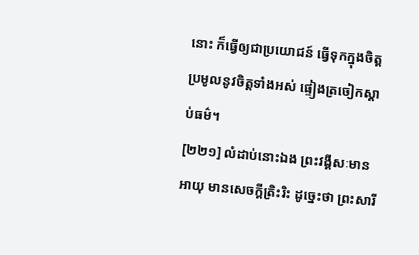នោះ ក៏ធ្វើឲ្យជាប្រយោជន៍ ធ្វើទុកក្នុងចិត្ត ប្រមូលនូវចិត្តទាំងអស់ ផ្ទៀងត្រចៀកស្តាប់ធម៌។
[២២១] លំដាប់នោះឯង ព្រះវង្គីសៈមានអាយុ មានសេចក្តីត្រិះរិះ ដូច្នេះថា ព្រះសារី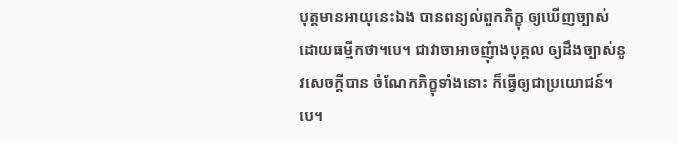បុត្តមានអាយុនេះឯង បានពន្យល់ពួកភិក្ខុ ឲ្យឃើញច្បាស់ ដោយធម្មីកថា។បេ។ ជាវាចាអាចញុំាងបុគ្គល ឲ្យដឹងច្បាស់នូវសេចក្តីបាន ចំណែកភិក្ខុទាំងនោះ ក៏ធ្វើឲ្យជាប្រយោជន៍។បេ។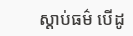ស្តាប់ធម៌ បើដូ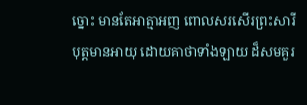ច្នោះ មានតែអាត្មាអញ ពោលសរសើរព្រះសារីបុត្តមានអាយុ ដោយគាថាទាំងឡាយ ដ៏សមគួរ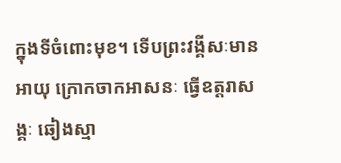ក្នុងទីចំពោះមុខ។ ទើបព្រះវង្គីសៈមានអាយុ ក្រោកចាកអាសនៈ ធ្វើឧត្តរាសង្គៈ ឆៀងស្មា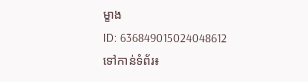ម្ខាង
ID: 636849015024048612
ទៅកាន់ទំព័រ៖